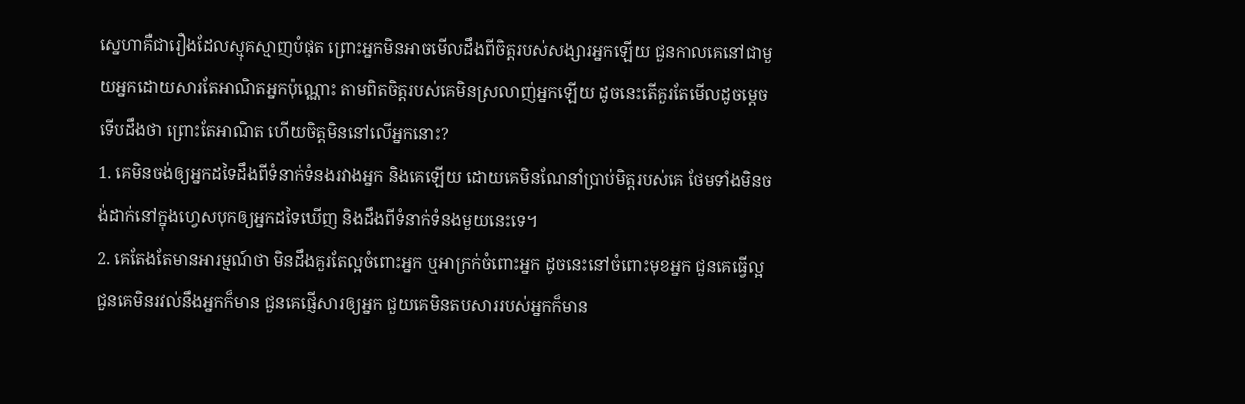ស្នេហាគឺជារឿងដែលស្មុគស្មាញបំផុត ព្រោះអ្នកមិនអាចមើលដឹងពីចិត្តរបស់សង្សារអ្នកឡើយ ជួនកាលគេនៅជាមួយអ្នកដោយសារតែអាណិតអ្នកប៉ុណ្ណោះ តាមពិតចិត្តរបស់គេមិនស្រលាញ់អ្នកឡើយ ដូចនេះតើគួរតែមើលដូចម្តេចទើបដឹងថា ព្រោះតែអាណិត ហើយចិត្តមិននៅលើអ្នកនោះ?
1. គេមិនចង់ឲ្យអ្នកដទៃដឹងពីទំនាក់ទំនងរវាងអ្នក និងគេឡើយ ដោយគេមិនណែនាំប្រាប់មិត្តរបស់គេ ថែមទាំងមិនចង់ដាក់នៅក្នុងហ្វេសបុកឲ្យអ្នកដទៃឃើញ និងដឹងពីទំនាក់ទំនងមួយនេះទេ។
2. គេតែងតែមានអារម្មណ៍ថា មិនដឹងគួរតែល្អចំពោះអ្នក ឬអាក្រក់ចំពោះអ្នក ដូចនេះនៅចំពោះមុខអ្នក ជួនគេធ្វើល្អ ជួនគេមិនរវល់នឹងអ្នកក៏មាន ជួនគេផ្ញើសារឲ្យអ្នក ជួយគេមិនតបសាររបស់អ្នកក៏មាន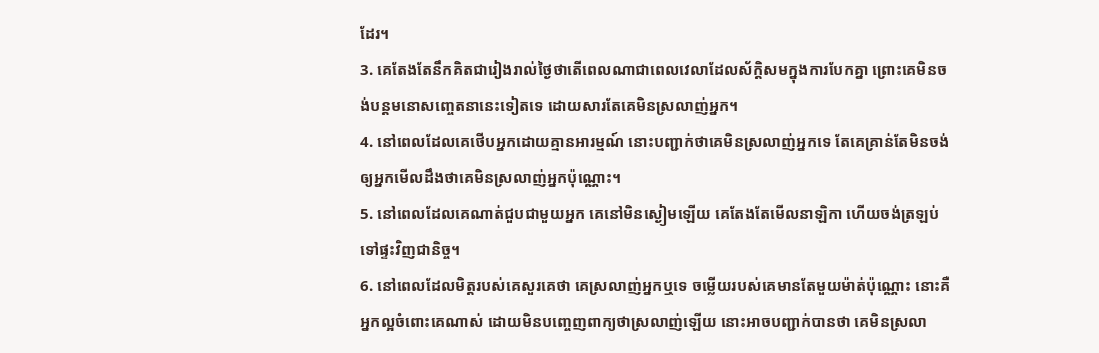ដែរ។
3. គេតែងតែនឹកគិតជារៀងរាល់ថ្ងៃថាតើពេលណាជាពេលវេលាដែលស័ក្តិសមក្នុងការបែកគ្នា ព្រោះគេមិនចង់បន្តមនោសញ្ចេតនានេះទៀតទេ ដោយសារតែគេមិនស្រលាញ់អ្នក។
4. នៅពេលដែលគេថើបអ្នកដោយគ្មានអារម្មណ៍ នោះបញ្ជាក់ថាគេមិនស្រលាញ់អ្នកទេ តែគេគ្រាន់តែមិនចង់ឲ្យអ្នកមើលដឹងថាគេមិនស្រលាញ់អ្នកប៉ុណ្ណោះ។
5. នៅពេលដែលគេណាត់ជួបជាមួយអ្នក គេនៅមិនស្ងៀមឡើយ គេតែងតែមើលនាឡិកា ហើយចង់ត្រឡប់ទៅផ្ទះវិញជានិច្ច។
6. នៅពេលដែលមិត្តរបស់គេសួរគេថា គេស្រលាញ់អ្នកឬទេ ចម្លើយរបស់គេមានតែមួយម៉ាត់ប៉ុណ្ណោះ នោះគឺអ្នកល្អចំពោះគេណាស់ ដោយមិនបញ្ចេញពាក្យថាស្រលាញ់ឡើយ នោះអាចបញ្ជាក់បានថា គេមិនស្រលា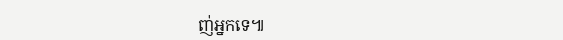ញ់អ្នកទេ៕